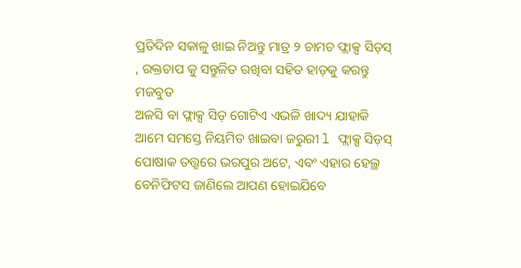ପ୍ରତିଦିନ ସକାଳୁ ଖାଇ ନିଅନ୍ତୁ ମାତ୍ର ୨ ଚାମଚ ଫ୍ଲାକ୍ସ ସିଡ଼ସ୍ , ରକ୍ତଚାପ କୁ ସନ୍ତୁଳିତ ରଖିବା ସହିତ ହାଡ଼କୁ କରନ୍ତୁ ମଜବୁତ
ଅଳସି ବା ଫ୍ଲାକ୍ସ ସିଡ଼ ଗୋଟିଏ ଏଭଳି ଖାଦ୍ୟ ଯାହାକି ଆମେ ସମସ୍ତେ ନିୟମିତ ଖାଇବା ଜରୁରୀ l ଫ୍ଲାକ୍ସ ସିଡ଼ସ୍ ପୋଷାକ ତତ୍ତ୍ୱରେ ଭରପୁର ଅଟେ, ଏବଂ ଏହାର ହେଲ୍ଥ ବେନିଫିଟସ ଜାଣିଲେ ଆପଣ ହୋଇଯିବେ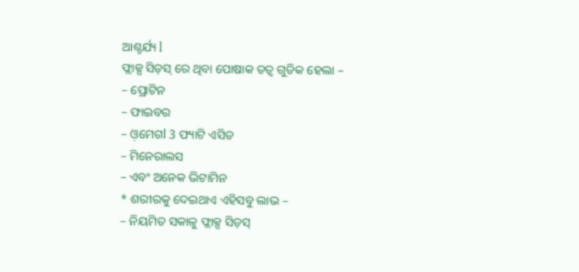ଆଶ୍ଚର୍ଯ୍ୟ l
ଫ୍ଲାକ୍ସ ସିଡ଼ସ୍ ରେ ଥିବା ପୋଷାକ ତତ୍ୱ ଗୁଡିକ ହେଲା –
– ପ୍ରୋଟିନ
– ଫାଇବର
– ଓ଼ମେଗl 3 ଫ୍ୟାଟି ଏସିଡ
– ମିନେରାଲସ
– ଏବଂ ଅନେକ ଭିଟାମିନ
* ଶରୀରକୁ ଦେଇଥାଏ ଏହିସବୁ ଲାଭ –
– ନିୟମିତ ସକାଳୁ ଫ୍ଲାକ୍ସ ସିଡ଼ସ୍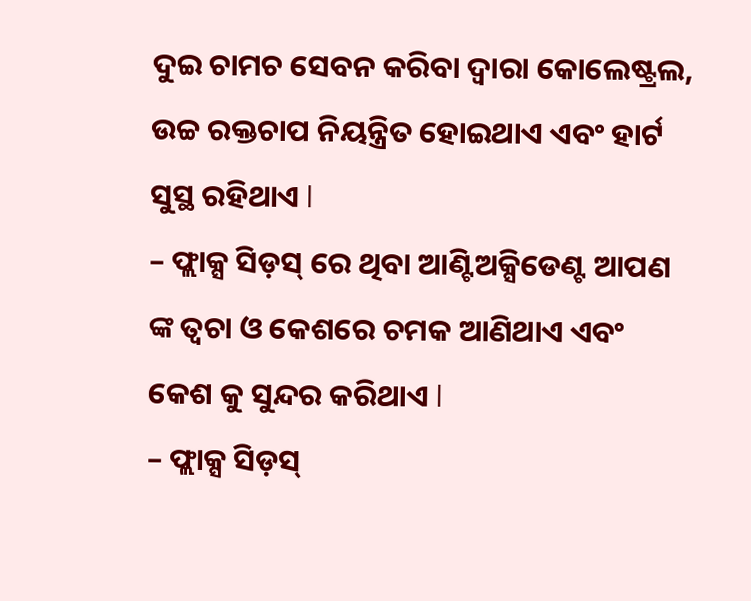ଦୁଇ ଚାମଚ ସେବନ କରିବା ଦ୍ୱାରା କୋଲେଷ୍ଟ୍ରଲ, ଉଚ୍ଚ ରକ୍ତଚାପ ନିୟନ୍ତ୍ରିତ ହୋଇଥାଏ ଏବଂ ହାର୍ଟ ସୁସ୍ଥ ରହିଥାଏ l
– ଫ୍ଲାକ୍ସ ସିଡ଼ସ୍ ରେ ଥିବା ଆଣ୍ଟିଅକ୍ସିଡେଣ୍ଟ ଆପଣ ଙ୍କ ତ୍ୱଚା ଓ କେଶରେ ଚମକ ଆଣିଥାଏ ଏବଂ କେଶ କୁ ସୁନ୍ଦର କରିଥାଏ l
– ଫ୍ଲାକ୍ସ ସିଡ଼ସ୍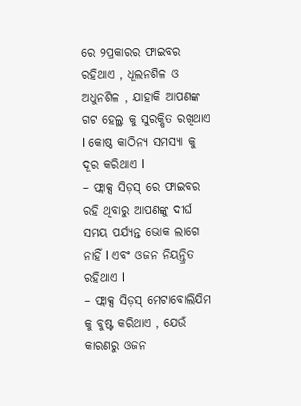ରେ ୨ପ୍ରକାରର ଫାଇବର ରହିଥାଏ , ଧୂଲନଶିଳ ଓ ଅଧୁନଶିଳ , ଯାହାକି ଆପଣଙ୍କ ଗଟ ହେଲ୍ଥ କୁ ସୁରକ୍ଷିତ ରଖିଥାଏ l କୋଷ୍ଠ କାଠିନ୍ୟ ସମସ୍ୟା କୁ ଦୂର କରିଥାଏ l
– ଫ୍ଲାକ୍ସ ସିଡ଼ସ୍ ରେ ଫାଇବର ରହି ଥିବାରୁ ଆପଣଙ୍କୁ ଦୀର୍ଘ ସମୟ ପର୍ଯ୍ୟନ୍ତ ଭୋକ ଲାଗେ ନାହିଁ l ଏବଂ ଓଜନ ନିୟନ୍ତ୍ରିତ ରହିଥାଏ l
– ଫ୍ଲାକ୍ସ ସିଡ଼ସ୍ ମେଟାବୋଲିଯିମ କୁ ବୁଷ୍ଟ କରିଥାଏ , ଯେଉଁ କାରଣରୁ ଓଜନ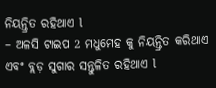ନିୟନ୍ତ୍ରିତ ରହିଥାଏ l
– ଅଳସି ଟାଇପ 2 ମଧୁମେହ କୁ ନିୟନ୍ତ୍ରିତ କରିଥାଏ ଏବଂ ବ୍ଲଡ଼ ସୁଗାର ସନ୍ତୁଳିତ ରହିଥାଏ l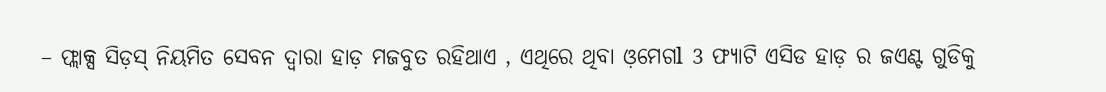– ଫ୍ଲାକ୍ସ ସିଡ଼ସ୍ ନିୟମିତ ସେବନ ଦ୍ୱାରା ହାଡ଼ ମଜବୁତ ରହିଥାଏ , ଏଥିରେ ଥିବା ଓ଼ମେଗl 3 ଫ୍ୟାଟି ଏସିଡ ହାଡ଼ ର ଜଏଣ୍ଟ ଗୁଡିକୁ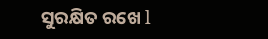ସୁରକ୍ଷିତ ରଖେ l